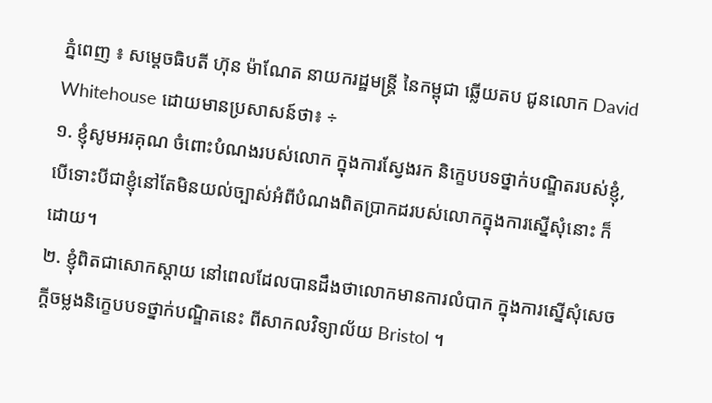ភ្នំពេញ ៖ សម្តេចធិបតី ហ៊ុន ម៉ាណែត នាយករដ្ឋមន្ត្រី នៃកម្ពុជា ឆ្លើយតប ជូនលោក David Whitehouse ដោយមានប្រសាសន៍ថា៖ ÷
១. ខ្ញុំសូមអរគុណ ចំពោះបំណងរបស់លោក ក្នុងការស្វែងរក និក្ខេបបទថ្នាក់បណ្ឌិតរបស់ខ្ញុំ, បើទោះបីជាខ្ញុំនៅតែមិនយល់ច្បាស់អំពីបំណងពិតប្រាកដរបស់លោកក្នុងការស្នើសុំនោះ ក៏ដោយ។
២. ខ្ញុំពិតជាសោកស្តាយ នៅពេលដែលបានដឹងថាលោកមានការលំបាក ក្នុងការស្នើសុំសេចក្តីចម្លងនិក្ខេបបទថ្នាក់បណ្ឌិតនេះ ពីសាកលវិទ្យាល័យ Bristol ។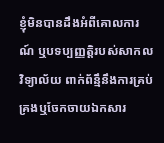ខ្ញុំមិនបានដឹងអំពីគោលការណ៍ ឬបទប្បញ្ញត្តិរបស់សាកលវិទ្យាល័យ ពាក់ព័ន្មឹនឹងការគ្រប់គ្រងឬចែកចាយឯកសារ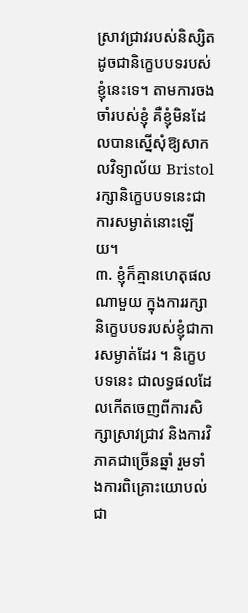ស្រាវជ្រាវរបស់និស្សិត ដូចជានិក្ខេបបទរបស់ខ្ញុំនេះទេ។ តាមការចងចាំរបស់ខ្ញុំ គឺខ្ញុំមិនដែលបានស្នើសុំឱ្យសាកលវិទ្យាល័យ Bristol រក្សានិក្ខេបបទនេះជាការសម្ងាត់នោះឡើយ។
៣. ខ្ញុំក៏គ្មានហេតុផលណាមួយ ក្នុងការរក្សានិក្ខេបបទរបស់ខ្ញុំជាការសម្ងាត់ដែរ ។ និក្ខេបបទនេះ ជាលទ្ធផលដែលកើតចេញពីការសិក្សាស្រាវជ្រាវ និងការវិភាគជាច្រើនឆ្នាំ រួមទាំងការពិគ្រោះយោបល់ជា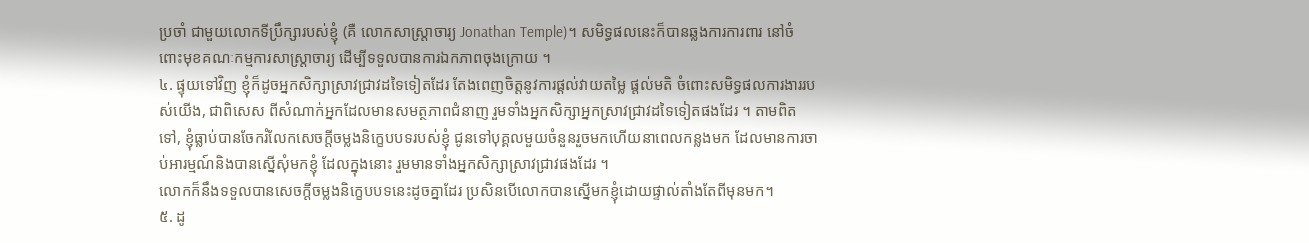ប្រចាំ ជាមួយលោកទីប្រឹក្សារបស់ខ្ញុំ (គឺ លោកសាស្រ្តាចារ្យ Jonathan Temple)។ សមិទ្ធផលនេះក៏បានឆ្លងការការពារ នៅចំពោះមុខគណៈកម្មការសាស្ត្រាចារ្យ ដើម្បីទទួលបានការឯកភាពចុងក្រោយ ។
៤. ផ្ទុយទៅវិញ ខ្ញុំក៏ដូចអ្នកសិក្សាស្រាវជ្រាវដទៃទៀតដែរ តែងពេញចិត្តនូវការផ្តល់វាយតម្លៃ ផ្តល់មតិ ចំពោះសមិទ្ធផលការងាររបស់យើង, ជាពិសេស ពីសំណាក់អ្នកដែលមានសមត្ថភាពជំនាញ រួមទាំងអ្នកសិក្សាអ្នកស្រាវជ្រាវដទៃទៀតផងដែរ ។ តាមពិតទៅ, ខ្ញុំធ្លាប់បានចែករំលែកសេចក្តីចម្លងនិក្ខេបបទរបស់ខ្ញុំ ជូនទៅបុគ្គលមួយចំនួនរួចមកហើយនាពេលកន្លងមក ដែលមានការចាប់អារម្មណ៍និងបានស្នើសុំមកខ្ញុំ ដែលក្នុងនោះ រួមមានទាំងអ្នកសិក្សាស្រាវជ្រាវផងដែរ ។
លោកក៏នឹងទទួលបានសេចក្តីចម្លងនិក្ខេបបទនេះដូចគ្នាដែរ ប្រសិនបើលោកបានស្នើមកខ្ញុំដោយផ្ទាល់តាំងតែពីមុនមក។
៥. ដូ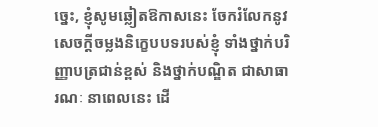ច្នេះ, ខ្ញុំសូមឆ្លៀតឱកាសនេះ ចែករំលែកនូវសេចក្តីចម្លងនិក្ខេបបទរបស់ខ្ញុំ ទាំងថ្នាក់បរិញ្ញាបត្រជាន់ខ្ពស់ និងថ្នាក់បណ្ឌិត ជាសាធារណៈ នាពេលនេះ ដើ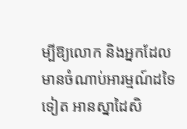ម្បីឱ្យលោក និងអ្នកដែលមានចំណាប់អារម្មណ៍ដទៃទៀត អានស្នាដៃសិ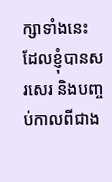ក្សាទាំងនេះ ដែលខ្ញុំបានសរសេរ និងបញ្ចប់កាលពីជាង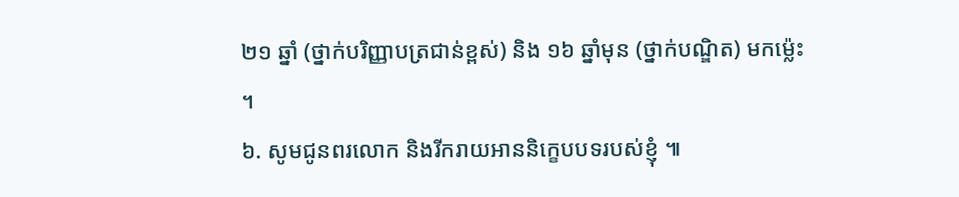២១ ឆ្នាំ (ថ្នាក់បរិញ្ញាបត្រជាន់ខ្ពស់) និង ១៦ ឆ្នាំមុន (ថ្នាក់បណ្ឌិត) មកម៉្លេះ ។
៦. សូមជូនពរលោក និងរីករាយអាននិក្ខេបបទរបស់ខ្ញុំ ៕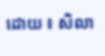ដោយ ៖ សិលា